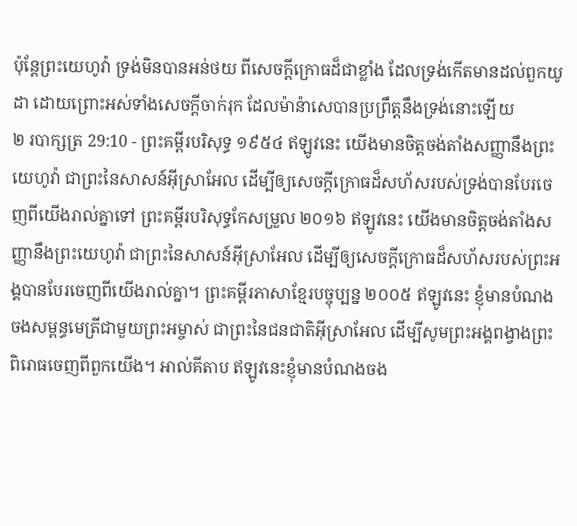ប៉ុន្តែព្រះយេហូវ៉ា ទ្រង់មិនបានអន់ថយ ពីសេចក្ដីក្រោធដ៏ជាខ្លាំង ដែលទ្រង់កើតមានដល់ពួកយូដា ដោយព្រោះអស់ទាំងសេចក្ដីចាក់រុក ដែលម៉ាន៉ាសេបានប្រព្រឹត្តនឹងទ្រង់នោះឡើយ
២ របាក្សត្រ 29:10 - ព្រះគម្ពីរបរិសុទ្ធ ១៩៥៤ ឥឡូវនេះ យើងមានចិត្តចង់តាំងសញ្ញានឹងព្រះយេហូវ៉ា ជាព្រះនៃសាសន៍អ៊ីស្រាអែល ដើម្បីឲ្យសេចក្ដីក្រោធដ៏សហ័សរបស់ទ្រង់បានបែរចេញពីយើងរាល់គ្នាទៅ ព្រះគម្ពីរបរិសុទ្ធកែសម្រួល ២០១៦ ឥឡូវនេះ យើងមានចិត្តចង់តាំងសញ្ញានឹងព្រះយេហូវ៉ា ជាព្រះនៃសាសន៍អ៊ីស្រាអែល ដើម្បីឲ្យសេចក្ដីក្រោធដ៏សហ័សរបស់ព្រះអង្គបានបែរចេញពីយើងរាល់គ្នា។ ព្រះគម្ពីរភាសាខ្មែរបច្ចុប្បន្ន ២០០៥ ឥឡូវនេះ ខ្ញុំមានបំណងចងសម្ពន្ធមេត្រីជាមួយព្រះអម្ចាស់ ជាព្រះនៃជនជាតិអ៊ីស្រាអែល ដើម្បីសូមព្រះអង្គពង្វាងព្រះពិរោធចេញពីពួកយើង។ អាល់គីតាប ឥឡូវនេះខ្ញុំមានបំណងចង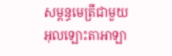សម្ពន្ធមេត្រីជាមួយអុលឡោះតាអាឡា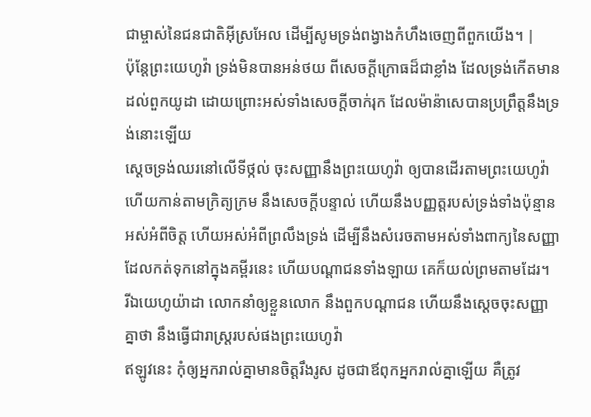ជាម្ចាស់នៃជនជាតិអ៊ីស្រអែល ដើម្បីសូមទ្រង់ពង្វាងកំហឹងចេញពីពួកយើង។ |
ប៉ុន្តែព្រះយេហូវ៉ា ទ្រង់មិនបានអន់ថយ ពីសេចក្ដីក្រោធដ៏ជាខ្លាំង ដែលទ្រង់កើតមានដល់ពួកយូដា ដោយព្រោះអស់ទាំងសេចក្ដីចាក់រុក ដែលម៉ាន៉ាសេបានប្រព្រឹត្តនឹងទ្រង់នោះឡើយ
ស្តេចទ្រង់ឈរនៅលើទីថ្កល់ ចុះសញ្ញានឹងព្រះយេហូវ៉ា ឲ្យបានដើរតាមព្រះយេហូវ៉ា ហើយកាន់តាមក្រិត្យក្រម នឹងសេចក្ដីបន្ទាល់ ហើយនឹងបញ្ញត្តរបស់ទ្រង់ទាំងប៉ុន្មាន អស់អំពីចិត្ត ហើយអស់អំពីព្រលឹងទ្រង់ ដើម្បីនឹងសំរេចតាមអស់ទាំងពាក្យនៃសញ្ញា ដែលកត់ទុកនៅក្នុងគម្ពីរនេះ ហើយបណ្តាជនទាំងឡាយ គេក៏យល់ព្រមតាមដែរ។
រីឯយេហូយ៉ាដា លោកនាំឲ្យខ្លួនលោក នឹងពួកបណ្តាជន ហើយនឹងស្តេចចុះសញ្ញាគ្នាថា នឹងធ្វើជារាស្ត្ររបស់ផងព្រះយេហូវ៉ា
ឥឡូវនេះ កុំឲ្យអ្នករាល់គ្នាមានចិត្តរឹងរូស ដូចជាឪពុកអ្នករាល់គ្នាឡើយ គឺត្រូវ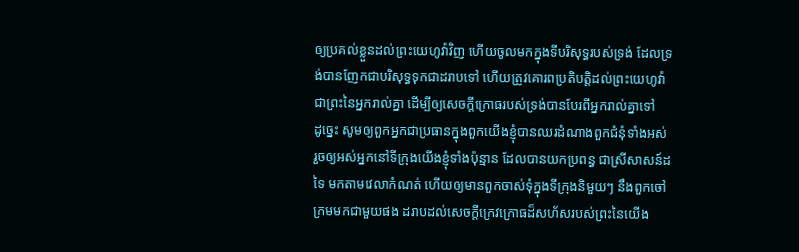ឲ្យប្រគល់ខ្លួនដល់ព្រះយេហូវ៉ាវិញ ហើយចូលមកក្នុងទីបរិសុទ្ធរបស់ទ្រង់ ដែលទ្រង់បានញែកជាបរិសុទ្ធទុកជាដរាបទៅ ហើយត្រូវគោរពប្រតិបត្តិដល់ព្រះយេហូវ៉ា ជាព្រះនៃអ្នករាល់គ្នា ដើម្បីឲ្យសេចក្ដីក្រោធរបស់ទ្រង់បានបែរពីអ្នករាល់គ្នាទៅ
ដូច្នេះ សូមឲ្យពួកអ្នកជាប្រធានក្នុងពួកយើងខ្ញុំបានឈរដំណាងពួកជំនុំទាំងអស់ រួចឲ្យអស់អ្នកនៅទីក្រុងយើងខ្ញុំទាំងប៉ុន្មាន ដែលបានយកប្រពន្ធ ជាស្រីសាសន៍ដទៃ មកតាមវេលាកំណត់ ហើយឲ្យមានពួកចាស់ទុំក្នុងទីក្រុងនិមួយៗ នឹងពួកចៅក្រមមកជាមួយផង ដរាបដល់សេចក្ដីក្រេវក្រោធដ៏សហ័សរបស់ព្រះនៃយើង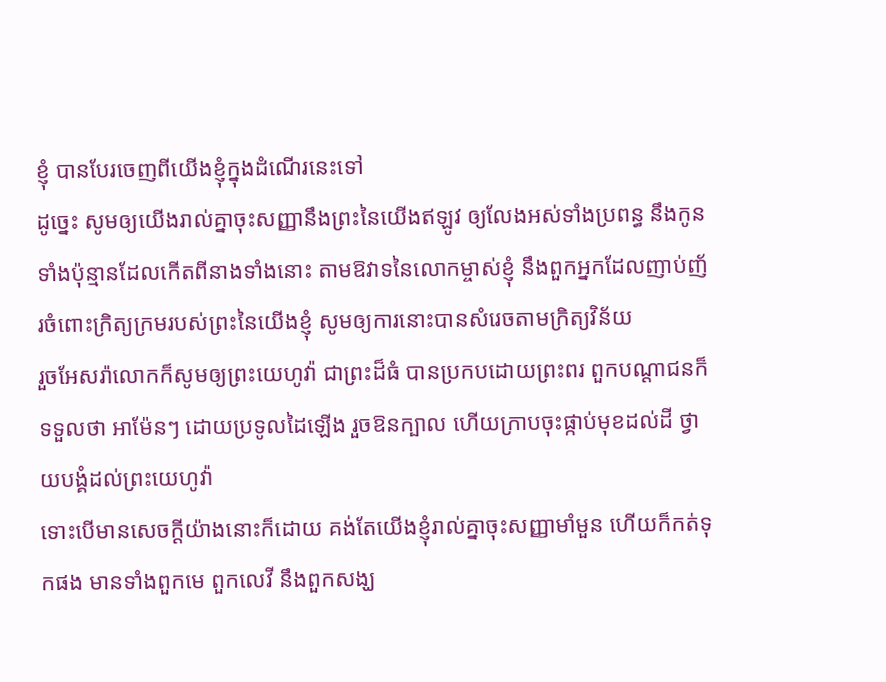ខ្ញុំ បានបែរចេញពីយើងខ្ញុំក្នុងដំណើរនេះទៅ
ដូច្នេះ សូមឲ្យយើងរាល់គ្នាចុះសញ្ញានឹងព្រះនៃយើងឥឡូវ ឲ្យលែងអស់ទាំងប្រពន្ធ នឹងកូនទាំងប៉ុន្មានដែលកើតពីនាងទាំងនោះ តាមឱវាទនៃលោកម្ចាស់ខ្ញុំ នឹងពួកអ្នកដែលញាប់ញ័រចំពោះក្រិត្យក្រមរបស់ព្រះនៃយើងខ្ញុំ សូមឲ្យការនោះបានសំរេចតាមក្រិត្យវិន័យ
រួចអែសរ៉ាលោកក៏សូមឲ្យព្រះយេហូវ៉ា ជាព្រះដ៏ធំ បានប្រកបដោយព្រះពរ ពួកបណ្តាជនក៏ទទួលថា អាម៉ែនៗ ដោយប្រទូលដៃឡើង រួចឱនក្បាល ហើយក្រាបចុះផ្កាប់មុខដល់ដី ថ្វាយបង្គំដល់ព្រះយេហូវ៉ា
ទោះបើមានសេចក្ដីយ៉ាងនោះក៏ដោយ គង់តែយើងខ្ញុំរាល់គ្នាចុះសញ្ញាមាំមួន ហើយក៏កត់ទុកផង មានទាំងពួកមេ ពួកលេវី នឹងពួកសង្ឃ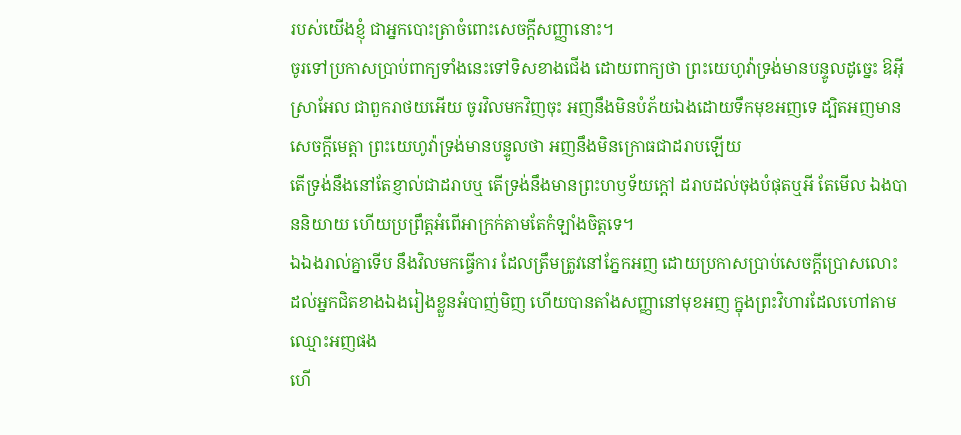របស់យើងខ្ញុំ ជាអ្នកបោះត្រាចំពោះសេចក្ដីសញ្ញានោះ។
ចូរទៅប្រកាសប្រាប់ពាក្យទាំងនេះទៅទិសខាងជើង ដោយពាក្យថា ព្រះយេហូវ៉ាទ្រង់មានបន្ទូលដូច្នេះ ឱអ៊ីស្រាអែល ជាពួករាថយអើយ ចូរវិលមកវិញចុះ អញនឹងមិនបំភ័យឯងដោយទឹកមុខអញទេ ដ្បិតអញមានសេចក្ដីមេត្តា ព្រះយេហូវ៉ាទ្រង់មានបន្ទូលថា អញនឹងមិនក្រោធជាដរាបឡើយ
តើទ្រង់នឹងនៅតែខ្ញាល់ជាដរាបឬ តើទ្រង់នឹងមានព្រះហឫទ័យក្តៅ ដរាបដល់ចុងបំផុតឬអី តែមើល ឯងបាននិយាយ ហើយប្រព្រឹត្តអំពើអាក្រក់តាមតែកំឡាំងចិត្តទេ។
ឯឯងរាល់គ្នាទើប នឹងវិលមកធ្វើការ ដែលត្រឹមត្រូវនៅភ្នែកអញ ដោយប្រកាសប្រាប់សេចក្ដីប្រោសលោះ ដល់អ្នកជិតខាងឯងរៀងខ្លួនអំបាញ់មិញ ហើយបានតាំងសញ្ញានៅមុខអញ ក្នុងព្រះវិហារដែលហៅតាមឈ្មោះអញផង
ហើ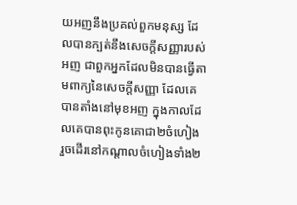យអញនឹងប្រគល់ពួកមនុស្ស ដែលបានក្បត់នឹងសេចក្ដីសញ្ញារបស់អញ ជាពួកអ្នកដែលមិនបានធ្វើតាមពាក្យនៃសេចក្ដីសញ្ញា ដែលគេបានតាំងនៅមុខអញ ក្នុងកាលដែលគេបានពុះកូនគោជា២ចំហៀង រួចដើរនៅកណ្តាលចំហៀងទាំង២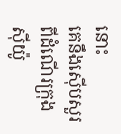នោះ
គេនឹងស៊ើបសួរពីដំណើរក្រុងស៊ីយ៉ូ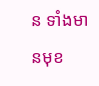ន ទាំងមានមុខ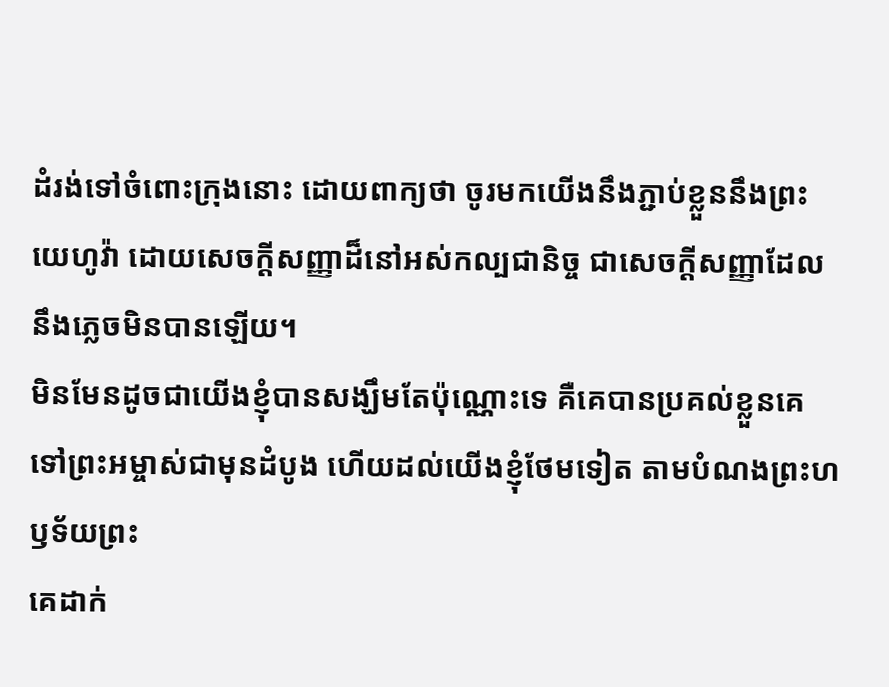ដំរង់ទៅចំពោះក្រុងនោះ ដោយពាក្យថា ចូរមកយើងនឹងភ្ជាប់ខ្លួននឹងព្រះយេហូវ៉ា ដោយសេចក្ដីសញ្ញាដ៏នៅអស់កល្បជានិច្ច ជាសេចក្ដីសញ្ញាដែលនឹងភ្លេចមិនបានឡើយ។
មិនមែនដូចជាយើងខ្ញុំបានសង្ឃឹមតែប៉ុណ្ណោះទេ គឺគេបានប្រគល់ខ្លួនគេទៅព្រះអម្ចាស់ជាមុនដំបូង ហើយដល់យើងខ្ញុំថែមទៀត តាមបំណងព្រះហឫទ័យព្រះ
គេដាក់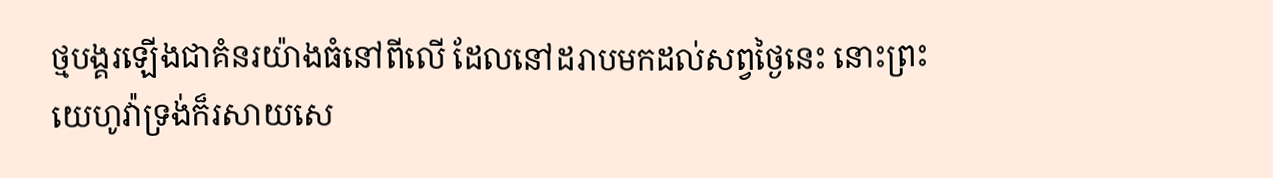ថ្មបង្គរឡើងជាគំនរយ៉ាងធំនៅពីលើ ដែលនៅដរាបមកដល់សព្វថ្ងៃនេះ នោះព្រះយេហូវ៉ាទ្រង់ក៏រសាយសេ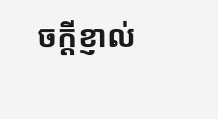ចក្ដីខ្ញាល់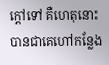ក្តៅទៅ គឺហេតុនោះបានជាគេហៅកន្លែង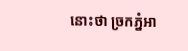នោះថា ច្រកភ្នំអា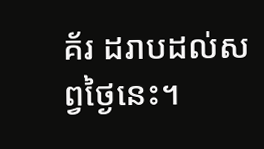គ័រ ដរាបដល់សព្វថ្ងៃនេះ។